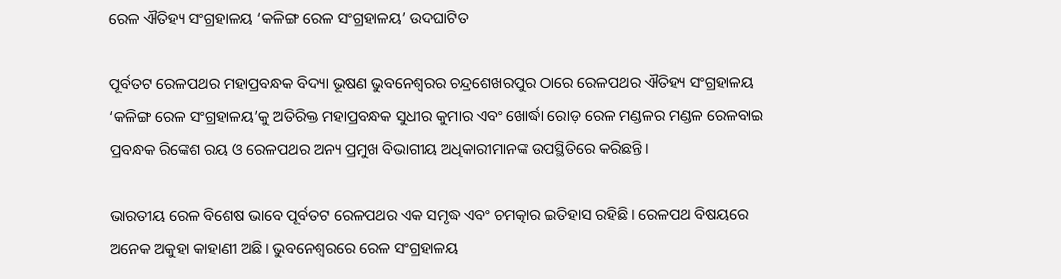ରେଳ ଐତିହ୍ୟ ସଂଗ୍ରହାଳୟ ‘କଳିଙ୍ଗ ରେଳ ସଂଗ୍ରହାଳୟ’ ଉଦଘାଟିତ

ପୂର୍ବତଟ ରେଳପଥର ମହାପ୍ରବନ୍ଧକ ବିଦ୍ୟା ଭୂଷଣ ଭୁବନେଶ୍ୱରର ଚନ୍ଦ୍ରଶେଖରପୁର ଠାରେ ରେଳପଥର ଐତିହ୍ୟ ସଂଗ୍ରହାଳୟ ‘କଳିଙ୍ଗ ରେଳ ସଂଗ୍ରହାଳୟ’କୁ ଅତିରିକ୍ତ ମହାପ୍ରବନ୍ଧକ ସୁଧୀର କୁମାର ଏବଂ ଖୋର୍ଦ୍ଧା ରୋଡ଼ ରେଳ ମଣ୍ଡଳର ମଣ୍ଡଳ ରେଳବାଇ ପ୍ରବନ୍ଧକ ରିଙ୍କେଶ ରୟ ଓ ରେଳପଥର ଅନ୍ୟ ପ୍ରମୁଖ ବିଭାଗୀୟ ଅଧିକାରୀମାନଙ୍କ ଉପସ୍ଥିତିରେ କରିଛନ୍ତି।

ଭାରତୀୟ ରେଳ ବିଶେଷ ଭାବେ ପୂର୍ବତଟ ରେଳପଥର ଏକ ସମୃଦ୍ଧ ଏବଂ ଚମତ୍କାର ଇତିହାସ ରହିଛି। ରେଳପଥ ବିଷୟରେ ଅନେକ ଅକୁହା କାହାଣୀ ଅଛି। ଭୁବନେଶ୍ୱରରେ ରେଳ ସଂଗ୍ରହାଳୟ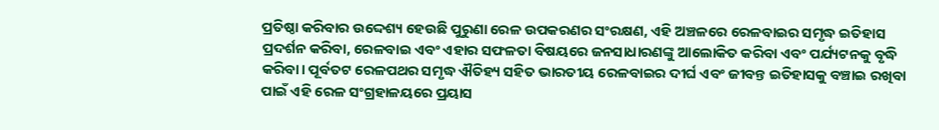ପ୍ରତିଷ୍ଠା କରିବାର ଉଦ୍ଦେଶ୍ୟ ହେଉଛି ପୁରୁଣା ରେଳ ଉପକରଣର ସଂରକ୍ଷଣ, ଏହି ଅଞ୍ଚଳରେ ରେଳବାଇର ସମୃଦ୍ଧ ଇତିହାସ ପ୍ରଦର୍ଶନ କରିବା, ରେଳବାଇ ଏବଂ ଏହାର ସଫଳତା ବିଷୟରେ ଜନସାଧାରଣଙ୍କୁ ଆଲୋକିତ କରିବା ଏବଂ ପର୍ଯ୍ୟଟନକୁ ବୃଦ୍ଧି କରିବା। ପୂର୍ବତଟ ରେଳପଥର ସମୃଦ୍ଧ ଐତିହ୍ୟ ସହିତ ଭାରତୀୟ ରେଳବାଇର ଦୀର୍ଘ ଏବଂ ଜୀବନ୍ତ ଇତିହାସକୁ ବଞ୍ଚାଇ ରଖିବା ପାଇଁ ଏହି ରେଳ ସଂଗ୍ରହାଳୟରେ ପ୍ରୟାସ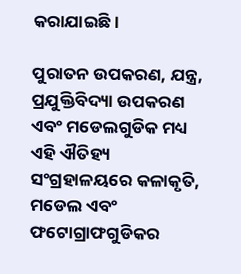କରାଯାଇଛି।

ପୁରାତନ ଉପକରଣ, ଯନ୍ତ୍ର, ପ୍ରଯୁକ୍ତିବିଦ୍ୟା ଉପକରଣ ଏବଂ ମଡେଲଗୁଡିକ ମଧ୍ୟ ଏହି ଐତିହ୍ୟ ସଂଗ୍ରହାଳୟରେ କଳାକୃତି, ମଡେଲ ଏବଂ ଫଟୋଗ୍ରାଫଗୁଡିକର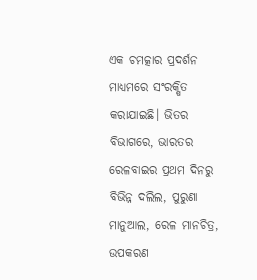ଏକ ଚମତ୍କାର ପ୍ରଦର୍ଶନ ମାଧ୍ୟମରେ ସଂରକ୍ଷିତ କରାଯାଇଛି। ଭିତର ବିଭାଗରେ, ଭାରତର ରେଳବାଇର ପ୍ରଥମ ଦିନରୁ ବିଭିନ୍ନ ଦଲିଲ, ପୁରୁଣା ମାନୁଆଲ, ରେଳ ମାନଚିତ୍ର, ଉପକରଣ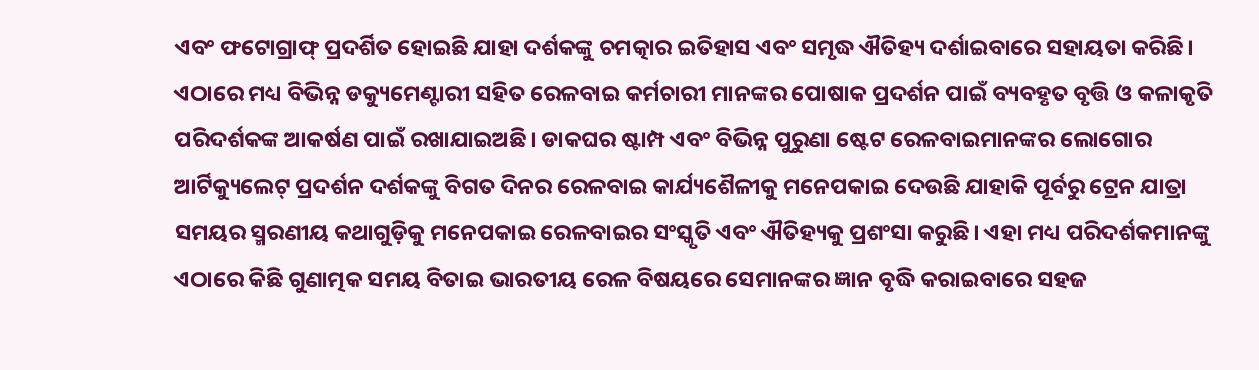ଏବଂ ଫଟୋଗ୍ରାଫ୍ ପ୍ରଦର୍ଶିତ ହୋଇଛି ଯାହା ଦର୍ଶକଙ୍କୁ ଚମତ୍କାର ଇତିହାସ ଏବଂ ସମୃଦ୍ଧ ଐତିହ୍ୟ ଦର୍ଶାଇବାରେ ସହାୟତା କରିଛି। ଏଠାରେ ମଧ୍ୟ ବିଭିନ୍ନ ଡକ୍ୟୁମେଣ୍ଟାରୀ ସହିତ ରେଳବାଇ କର୍ମଚାରୀ ମାନଙ୍କର ପୋଷାକ ପ୍ରଦର୍ଶନ ପାଇଁ ବ୍ୟବହୃତ ବୃତ୍ତି ଓ କଳାକୃତି ପରିଦର୍ଶକଙ୍କ ଆକର୍ଷଣ ପାଇଁ ରଖାଯାଇଅଛି। ଡାକଘର ଷ୍ଟାମ୍ପ ଏବଂ ବିଭିନ୍ନ ପୁରୁଣା ଷ୍ଟେଟ ରେଳବାଇମାନଙ୍କର ଲୋଗୋର ଆର୍ଟିକ୍ୟୁଲେଟ୍ ପ୍ରଦର୍ଶନ ଦର୍ଶକଙ୍କୁ ବିଗତ ଦିନର ରେଳବାଇ କାର୍ଯ୍ୟଶୈଳୀକୁ ମନେପକାଇ ଦେଉଛି ଯାହାକି ପୂର୍ବରୁ ଟ୍ରେନ ଯାତ୍ରା ସମୟର ସ୍ମରଣୀୟ କଥାଗୁଡ଼ିକୁ ମନେପକାଇ ରେଳବାଇର ସଂସ୍କୃତି ଏବଂ ଐତିହ୍ୟକୁ ପ୍ରଶଂସା କରୁଛି। ଏହା ମଧ୍ୟ ପରିଦର୍ଶକମାନଙ୍କୁ ଏଠାରେ କିଛି ଗୁଣାତ୍ମକ ସମୟ ବିତାଇ ଭାରତୀୟ ରେଳ ବିଷୟରେ ସେମାନଙ୍କର ଜ୍ଞାନ ବୃଦ୍ଧି କରାଇବାରେ ସହଜ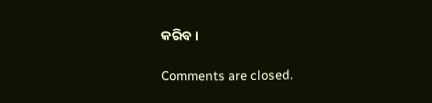କରିବ।

Comments are closed.